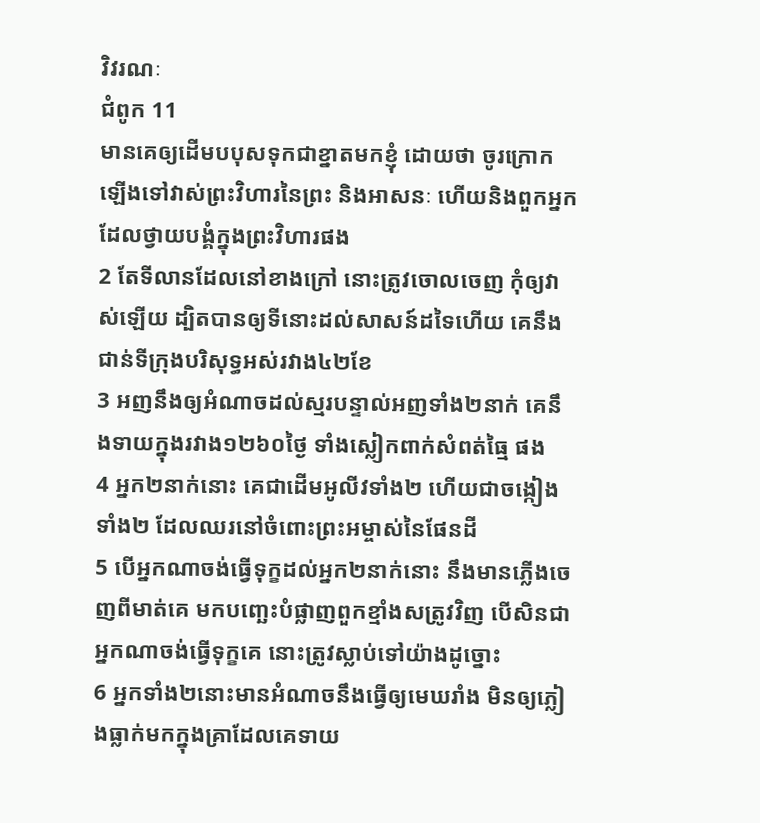វិវរណៈ
ជំពូក 11
មានគេឲ្យដើមបបុសទុកជាខ្នាតមកខ្ញុំ ដោយថា ចូរក្រោកឡើងទៅវាស់ព្រះវិហារនៃព្រះ និងអាសនៈ ហើយនិងពួកអ្នកដែលថ្វាយបង្គំក្នុងព្រះវិហារផង
2 តែទីលានដែលនៅខាងក្រៅ នោះត្រូវចោលចេញ កុំឲ្យវាស់ឡើយ ដ្បិតបានឲ្យទីនោះដល់សាសន៍ដទៃហើយ គេនឹងជាន់ទីក្រុងបរិសុទ្ធអស់រវាង៤២ខែ
3 អញនឹងឲ្យអំណាចដល់ស្មរបន្ទាល់អញទាំង២នាក់ គេនឹងទាយក្នុងរវាង១២៦០ថ្ងៃ ទាំងស្លៀកពាក់សំពត់ធ្មៃ ផង
4 អ្នក២នាក់នោះ គេជាដើមអូលីវទាំង២ ហើយជាចង្កៀងទាំង២ ដែលឈរនៅចំពោះព្រះអម្ចាស់នៃផែនដី
5 បើអ្នកណាចង់ធ្វើទុក្ខដល់អ្នក២នាក់នោះ នឹងមានភ្លើងចេញពីមាត់គេ មកបញ្ឆេះបំផ្លាញពួកខ្មាំងសត្រូវវិញ បើសិនជាអ្នកណាចង់ធ្វើទុក្ខគេ នោះត្រូវស្លាប់ទៅយ៉ាងដូច្នោះ
6 អ្នកទាំង២នោះមានអំណាចនឹងធ្វើឲ្យមេឃរាំង មិនឲ្យភ្លៀងធ្លាក់មកក្នុងគ្រាដែលគេទាយ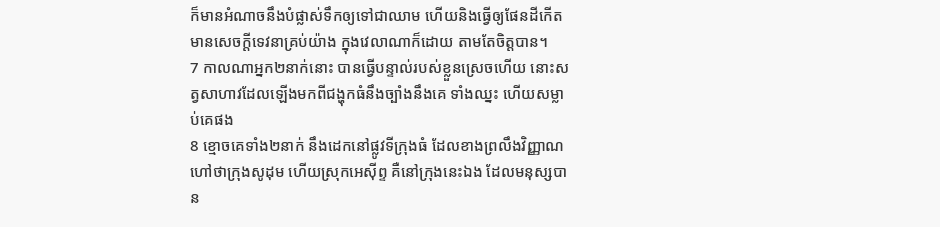ក៏មានអំណាចនឹងបំផ្លាស់ទឹកឲ្យទៅជាឈាម ហើយនិងធ្វើឲ្យផែនដីកើតមានសេចក្ដីទេវនាគ្រប់យ៉ាង ក្នុងវេលាណាក៏ដោយ តាមតែចិត្តបាន។
7 កាលណាអ្នក២នាក់នោះ បានធ្វើបន្ទាល់របស់ខ្លួនស្រេចហើយ នោះសត្វសាហាវដែលឡើងមកពីជង្ហុកធំនឹងច្បាំងនឹងគេ ទាំងឈ្នះ ហើយសម្លាប់គេផង
8 ខ្មោចគេទាំង២នាក់ នឹងដេកនៅផ្លូវទីក្រុងធំ ដែលខាងព្រលឹងវិញ្ញាណហៅថាក្រុងសូដុម ហើយស្រុកអេស៊ីព្ទ គឺនៅក្រុងនេះឯង ដែលមនុស្សបាន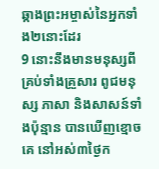ឆ្កាងព្រះអម្ចាស់នៃអ្នកទាំង២នោះដែរ
9 នោះនឹងមានមនុស្សពីគ្រប់ទាំងគ្រួសារ ពូជមនុស្ស ភាសា និងសាសន៍ទាំងប៉ុន្មាន បានឃើញខ្មោចគេ នៅអស់៣ថ្ងៃក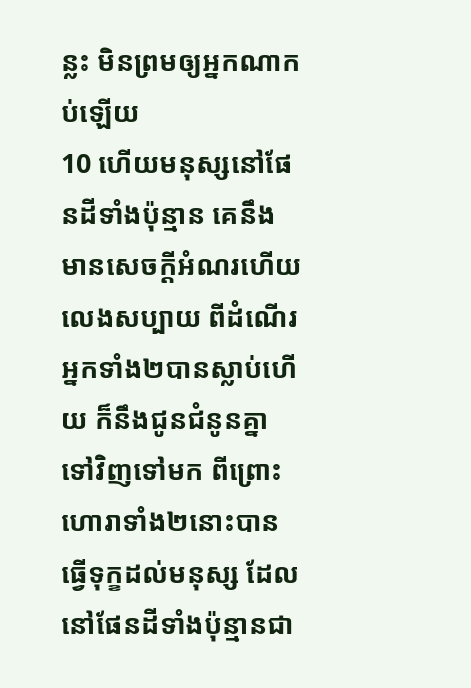ន្លះ មិនព្រមឲ្យអ្នកណាកប់ឡើយ
10 ហើយមនុស្សនៅផែនដីទាំងប៉ុន្មាន គេនឹងមានសេចក្ដីអំណរហើយលេងសប្បាយ ពីដំណើរអ្នកទាំង២បានស្លាប់ហើយ ក៏នឹងជូនជំនូនគ្នាទៅវិញទៅមក ពីព្រោះហោរាទាំង២នោះបានធ្វើទុក្ខដល់មនុស្ស ដែលនៅផែនដីទាំងប៉ុន្មានជា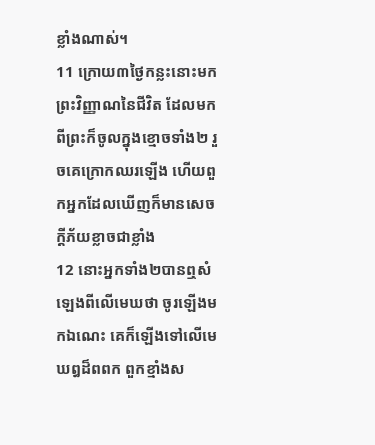ខ្លាំងណាស់។
11 ក្រោយ៣ថ្ងៃកន្លះនោះមក ព្រះវិញ្ញាណនៃជីវិត ដែលមកពីព្រះក៏ចូលក្នុងខ្មោចទាំង២ រួចគេក្រោកឈរឡើង ហើយពួកអ្នកដែលឃើញក៏មានសេចក្ដីភ័យខ្លាចជាខ្លាំង
12 នោះអ្នកទាំង២បានឮសំឡេងពីលើមេឃថា ចូរឡើងមកឯណេះ គេក៏ឡើងទៅលើមេឃឰដ៏ពពក ពួកខ្មាំងស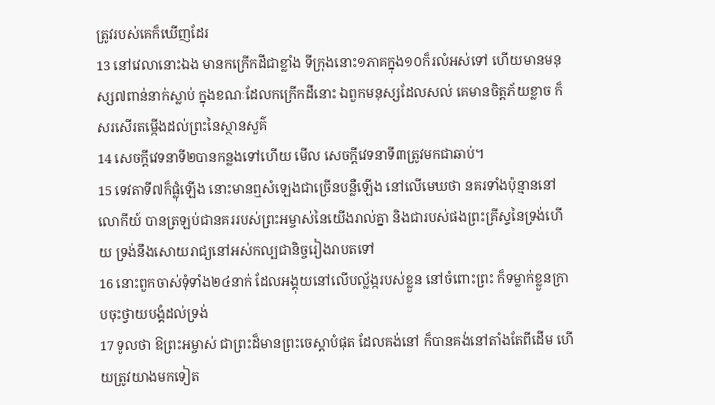ត្រូវរបស់គេក៏ឃើញដែរ
13 នៅវេលានោះឯង មានកក្រើកដីជាខ្លាំង ទីក្រុងនោះ១ភាគក្នុង១០ក៏រលំអស់ទៅ ហើយមានមនុស្ស៧ពាន់នាក់ស្លាប់ ក្នុងខណៈដែលកក្រើកដីនោះ ឯពួកមនុស្សដែលសល់ គេមានចិត្តភ័យខ្លាច ក៏សរសើរតម្កើងដល់ព្រះនៃស្ថានសួគ៌
14 សេចក្ដីវេទនាទី២បានកន្លងទៅហើយ មើល សេចក្ដីវេទនាទី៣ត្រូវមកជាឆាប់។
15 ទេវតាទី៧ក៏ផ្លុំឡើង នោះមានឮសំឡេងជាច្រើនបន្លឺឡើង នៅលើមេឃថា នគរទាំងប៉ុន្មាននៅលោកីយ៍ បានត្រឡប់ជានគររបស់ព្រះអម្ចាស់នៃយើងរាល់គ្នា និងជារបស់ផងព្រះគ្រីស្ទនៃទ្រង់ហើយ ទ្រង់នឹងសោយរាជ្យនៅអស់កល្បជានិច្ចរៀងរាបតទៅ
16 នោះពួកចាស់ទុំទាំង២៤នាក់ ដែលអង្គុយនៅលើបល្ល័ង្ករបស់ខ្លួន នៅចំពោះព្រះ ក៏ទម្លាក់ខ្លួនក្រាបចុះថ្វាយបង្គំដល់ទ្រង់
17 ទូលថា ឱព្រះអម្ចាស់ ជាព្រះដ៏មានព្រះចេស្តាបំផុត ដែលគង់នៅ ក៏បានគង់នៅតាំងតែពីដើម ហើយត្រូវយាងមកទៀត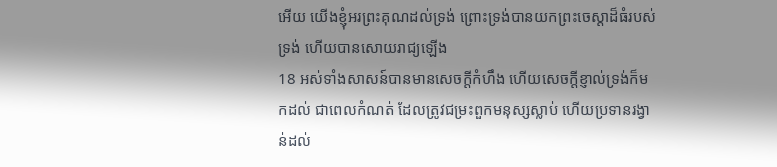អើយ យើងខ្ញុំអរព្រះគុណដល់ទ្រង់ ព្រោះទ្រង់បានយកព្រះចេស្តាដ៏ធំរបស់ទ្រង់ ហើយបានសោយរាជ្យឡើង
18 អស់ទាំងសាសន៍បានមានសេចក្ដីកំហឹង ហើយសេចក្ដីខ្ញាល់ទ្រង់ក៏មកដល់ ជាពេលកំណត់ ដែលត្រូវជម្រះពួកមនុស្សស្លាប់ ហើយប្រទានរង្វាន់ដល់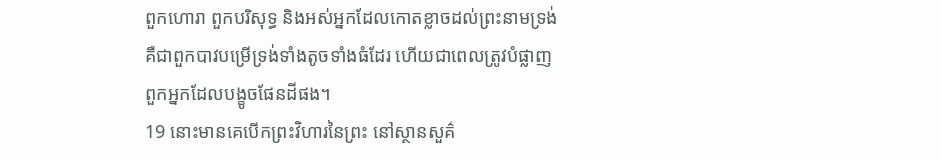ពួកហោរា ពួកបរិសុទ្ធ និងអស់អ្នកដែលកោតខ្លាចដល់ព្រះនាមទ្រង់ គឺជាពួកបាវបម្រើទ្រង់ទាំងតូចទាំងធំដែរ ហើយជាពេលត្រូវបំផ្លាញពួកអ្នកដែលបង្ខូចផែនដីផង។
19 នោះមានគេបើកព្រះវិហារនៃព្រះ នៅស្ថានសួគ៌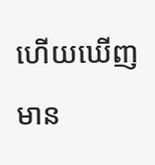ហើយឃើញមាន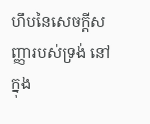ហឹបនៃសេចក្ដីសញ្ញារបស់ទ្រង់ នៅក្នុង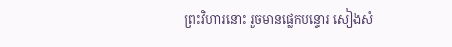ព្រះវិហារនោះ រួចមានផ្លេកបន្ទោរ សៀងសំ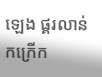ឡេង ផ្គរលាន់ កក្រើក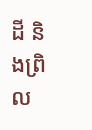ដី និងព្រិល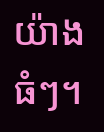យ៉ាងធំៗ។